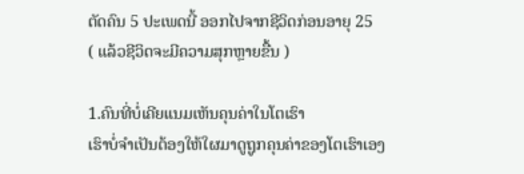ຕັດຄົນ 5 ປະເພດນີ້ ອອກໄປຈາກຊີວິດກ່ອນອາຍຸ 25
( ແລ້ວຊີວິດຈະມີຄວາມສຸກຫຼາຍຂື້ນ )

1.ຄົນທີ່ບໍ່ເຄີຍແນມເຫັນຄຸນຄ່າໃນໂຕເຮົາ
ເຮົາບໍ່ຈຳເປັນຕ້ອງໃຫ້ໃຜມາດູຖູກຄຸນຄ່າຂອງໂຕເຮົາເອງ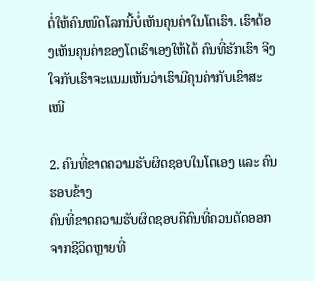ຕໍ່ໃຫ້ຄົນໜົດໂລກນີ້ບໍ່ເຫັນຄຸນຄ່າໃນໂຕເຮົາ. ເຮົາຕ້ອງເຫັນຄຸນຄ່າຂອງໂຕເຮົາເອງໃຫ້ໄດ້ ຄົນທີ່ຮັກເຮົາ ຈີງໃຈກັບເຮົາຈະແນມເຫັນວ່າເຮົາມີຄຸນຄ່າກັບເຂົາສະເໜີ

2. ຄົນທີ່ຂາດຄວາມຮັບຜິດຊອບໃນໂຕເອງ ແລະ ຄົນຮອບຂ້າງ
ຄົນທີ່ຂາດຄວາມຮັບຜິດຊອບຄືຄົນທີ່ຄວນຕັດອອກຈາກຊີວິດຫຼາຍທີ່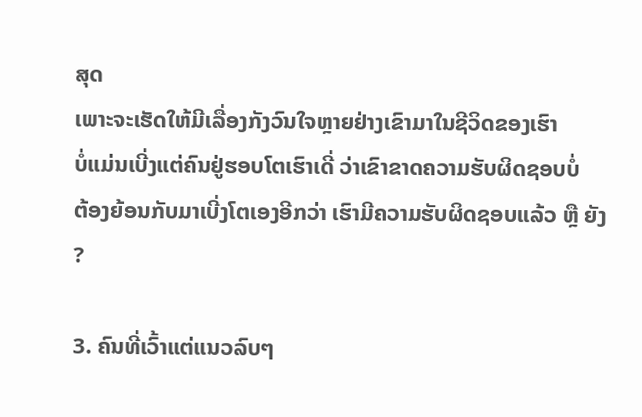ສຸດ
ເພາະຈະເຮັດໃຫ້ມີເລື່ອງກັງວົນໃຈຫຼາຍຢ່າງເຂົາມາໃນຊີວິດຂອງເຮົາ
ບໍ່ແມ່ນເບີ່ງແຕ່ຄົນຢູ່ຮອບໂຕເຮົາເດີ່ ວ່າເຂົາຂາດຄວາມຮັບຜິດຊອບບໍ່
ຕ້ອງຍ້ອນກັບມາເບີ່ງໂຕເອງອີກວ່າ ເຮົາມີຄວາມຮັບຜິດຊອບແລ້ວ ຫຼື ຍັງ ?

3. ຄົນທີ່ເວົ້າແຕ່ແນວລົບໆ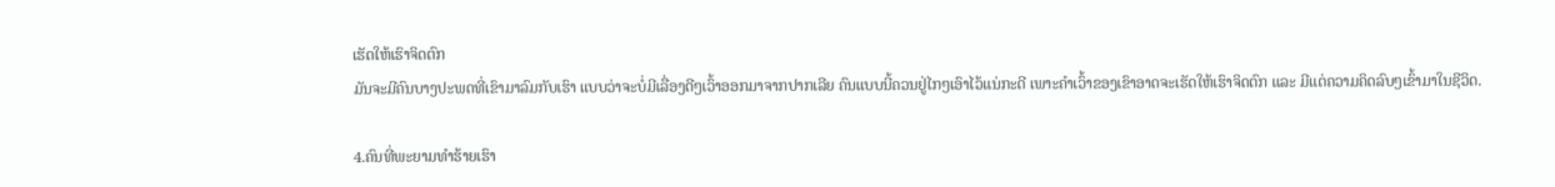ເຮັດໃຫ້ເຮົາຈິດຕົກ
ມັນຈະມີຄົນບາງປະພດທີ່ເຂົາມາລົມກັບເຮົາ ແບບວ່າຈະບໍ່ມີເລື່ອງດີໆເວົ້າອອກມາຈາກປາກເລີຍ ຄົນແບບນີ້ຄວນຢູ່ໄກໆເອົາໄວ້ແນ່ກະດີ ເພາະຄຳເວົ້າຂອງເຂົາອາດຈະເຮັດໃຫ້ເຮົາຈິດຕົກ ແລະ ມີແຕ່ຄວາມຄິດລົບໆເຂົ້າມາໃນຊີວິດ.

4.ຄົນທີ່ພະຍາມທຳຮ້າຍເຮົາ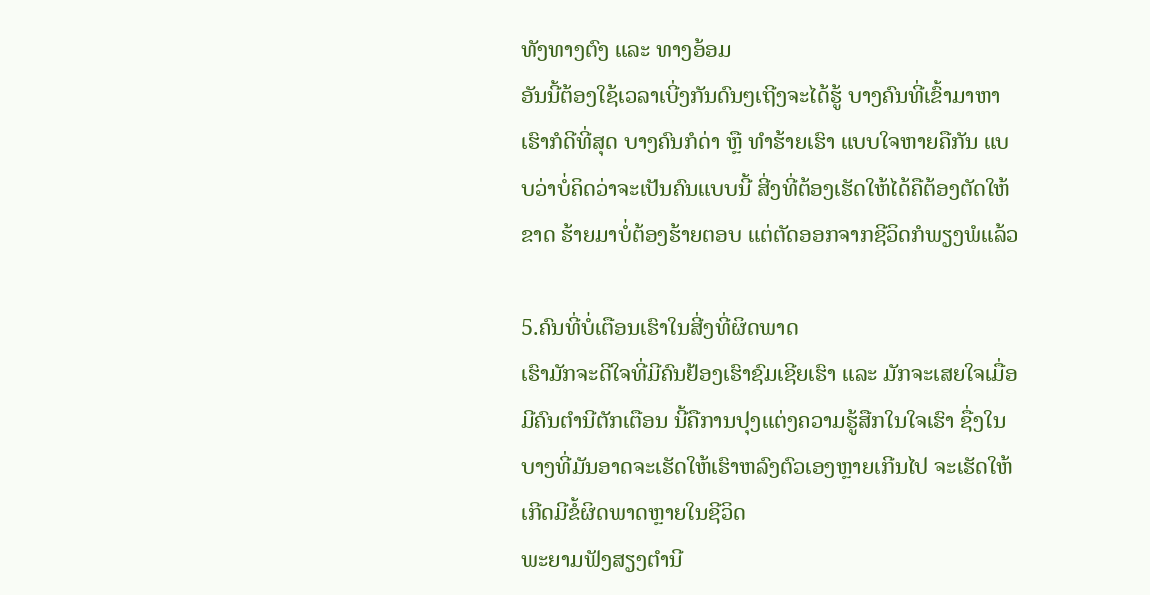ທັງທາງຕົງ ແລະ ທາງອ້ອມ
ອັນນີ້ຕ້ອງໃຊ້ເວລາເບີ່ງກັນດົນໆເຖີງຈະໄດ້ຮູ້ ບາງຄົນທີ່ເຂົ້າມາຫາເຮົາກໍດີທີ່ສຸດ ບາງຄົນກໍດ່າ ຫຼື ທຳຮ້າຍເຮົາ ແບບໃຈຫາຍຄືກັນ ແບບວ່າບໍ່ຄິດວ່າຈະເປັນຄົນແບບນີ້ ສີ່ງທີ່ຕ້ອງເຮັດໃຫ້ໄດ້ຄືຕ້ອງຕັດໃຫ້ຂາດ ຮ້າຍມາບໍ່ຕ້ອງຮ້າຍຕອບ ແຕ່ຕັດອອກຈາກຊີວິດກໍພຽງພໍແລ້ວ

5.ຄົນທີ່ບໍ່ເຕືອນເຮົາໃນສີ່ງທີ່ຜິດພາດ
ເຮົາມັກຈະດີໃຈທີ່ມີຄົນຢ້ອງເຮົາຊົມເຊີຍເຮົາ ແລະ ມັກຈະເສຍໃຈເມື່ອມີຄົນຕຳນີຕັກເຕືອນ ນີ້ຄືການປຸງແຕ່ງຄວາມຮູ້ສືກໃນໃຈເຮົາ ຊື່ງໃນບາງທີ່ມັນອາດຈະເຮັດໃຫ້ເຮົາຫລົງຕົວເອງຫຼາຍເກີນໄປ ຈະເຮັດໃຫ້ເກີດມີຂໍ້ຜິດພາດຫຼາຍໃນຊີວິດ
ພະຍາມຟັງສຽງຕຳນີ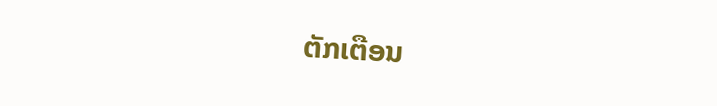ຕັກເຕືອນ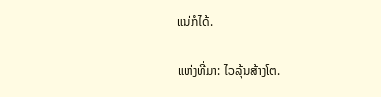ແນ່ກໍໄດ້.

ແຫ່ງທີ່ມາ: ໄວລຸ້ນສ້າງໂຕ.